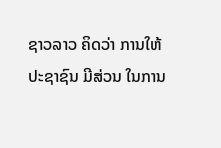ຊາວລາວ ຄິດວ່າ ການໃຫ້ ປະຊາຊົນ ມີສ່ວນ ໃນການ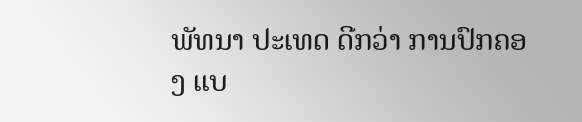ພັທນາ ປະເທດ ດີກວ່າ ການປົກຄອງ ແບ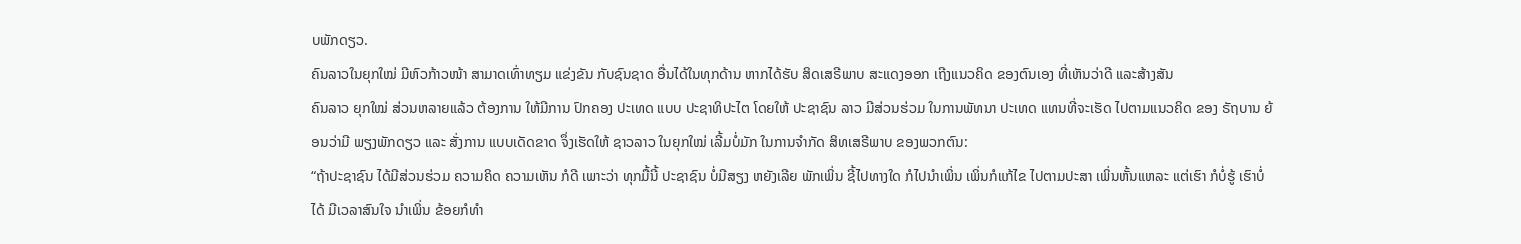ບພັກດຽວ.
ຄົນລາວໃນຍຸກໃໝ່ ມີຫົວກ້າວໜ້າ ສາມາດເທົ່າທຽມ ແຂ່ງຂັນ ກັບຊົນຊາດ ອື່ນໄດ້ໃນທຸກດ້ານ ຫາກໄດ້ຮັບ ສິດເສຣີພາບ ສະແດງອອກ ເຖີງແນວຄິດ ຂອງຕົນເອງ ທີ່ເຫັນວ່າດີ ແລະສ້າງສັນ
ຄົນລາວ ຍຸກໃໝ່ ສ່ວນຫລາຍແລ້ວ ຕ້ອງການ ໃຫ້ມີການ ປົກຄອງ ປະເທດ ແບບ ປະຊາທິປະໄຕ ໂດຍໃຫ້ ປະຊາຊົນ ລາວ ມີສ່ວນຮ່ວມ ໃນການພັທນາ ປະເທດ ແທນທີ່ຈະເຮັດ ໄປຕາມແນວຄິດ ຂອງ ຣັຖບານ ຍ້ອນວ່າມີ ພຽງພັກດຽວ ແລະ ສັ່ງການ ແບບເດັດຂາດ ຈຶ່ງເຮັດໃຫ້ ຊາວລາວ ໃນຍຸກໃໝ່ ເລີ້ມບໍ່ມັກ ໃນການຈຳກັດ ສິທເສຣີພາບ ຂອງພວກຕົນ:
“ຖ້າປະຊາຊົນ ໄດ້ມີສ່ວນຮ່ວມ ຄວາມຄິດ ຄວາມເຫັນ ກໍດີ ເພາະວ່າ ທຸກມື້ນີ້ ປະຊາຊົນ ບໍ່ມີສຽງ ຫຍັງເລີຍ ພັກເພິ່ນ ຊີ້ໄປທາງໃດ ກໍໄປນຳເພິ່ນ ເພິ່ນກໍແກ້ໄຂ ໄປຕາມປະສາ ເພິ່ນຫັ້ນແຫລະ ແຕ່ເຮົາ ກໍບໍ່ຮູ້ ເຮົາບໍ່ໄດ້ ມີເວລາສົນໃຈ ນຳເພິ່ນ ຂ້ອຍກໍທຳ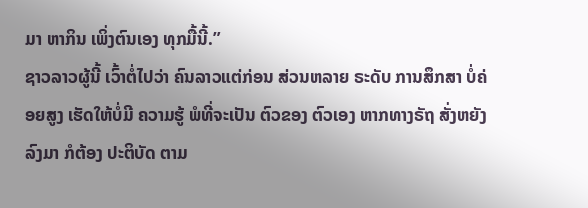ມາ ຫາກິນ ເພິ່ງຕົນເອງ ທຸກມື້ນີ້.”
ຊາວລາວຜູ້ນີ້ ເວົ້າຕໍ່ໄປວ່າ ຄົນລາວແຕ່ກ່ອນ ສ່ວນຫລາຍ ຣະດັບ ການສຶກສາ ບໍ່ຄ່ອຍສູງ ເຮັດໃຫ້ບໍ່ມີ ຄວາມຮູ້ ພໍທີ່ຈະເປັນ ຕົວຂອງ ຕົວເອງ ຫາກທາງຣັຖ ສັ່ງຫຍັງລົງມາ ກໍຕ້ອງ ປະຕິບັດ ຕາມ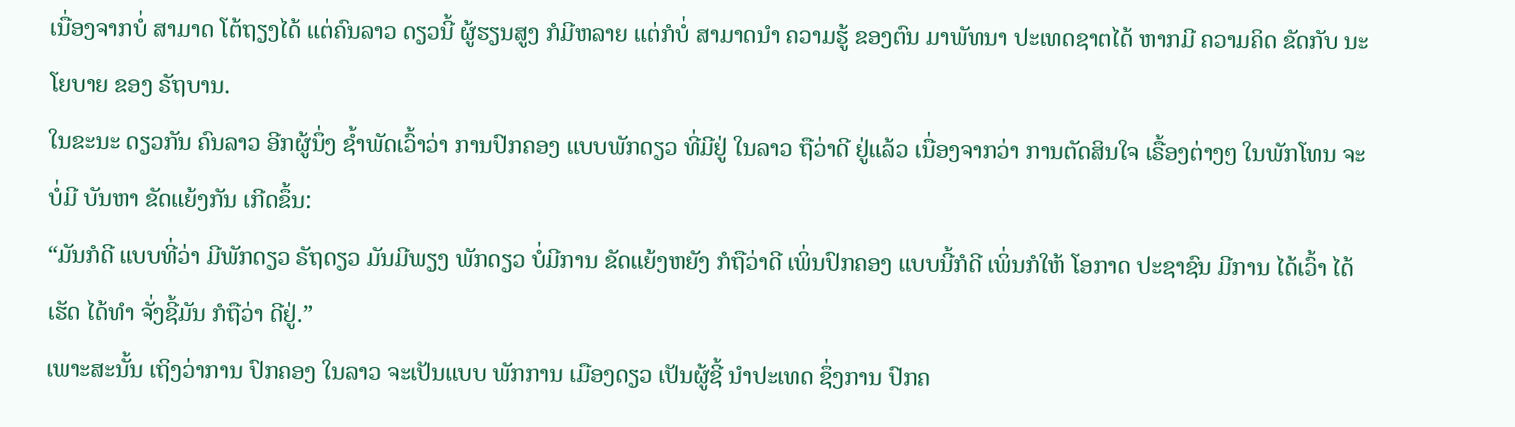ເນື່ອງຈາກບໍ່ ສາມາດ ໂຕ້ຖຽງໄດ້ ແຕ່ຄົນລາວ ດຽວນີ້ ຜູ້ຮຽນສູງ ກໍມີຫລາຍ ແຕ່ກໍບໍ່ ສາມາດນຳ ຄວາມຮູ້ ຂອງຕົນ ມາພັທນາ ປະເທດຊາຕໄດ້ ຫາກມີ ຄວາມຄິດ ຂັດກັບ ນະໂຍບາຍ ຂອງ ຣັຖບານ.
ໃນຂະນະ ດຽວກັນ ຄົນລາວ ອີກຜູ້ນຶ່ງ ຊ້ຳພັດເວົ້າວ່າ ການປົກຄອງ ແບບພັກດຽວ ທີ່ມີຢູ່ ໃນລາວ ຖືວ່າດີ ຢູ່ແລ້ວ ເນື່ອງຈາກວ່າ ການຕັດສິນໃຈ ເຣື້ອງຕ່າງໆ ໃນພັກໂທນ ຈະບໍ່ມີ ບັນຫາ ຂັດແຍ້ງກັນ ເກີດຂຶ້ນ:
“ມັນກໍດີ ແບບທີ່ວ່າ ມີພັກດຽວ ຣັຖດຽວ ມັນມີພຽງ ພັກດຽວ ບໍ່ມີການ ຂັດແຍ້ງຫຍັງ ກໍຖືວ່າດີ ເພິ່ນປົກຄອງ ແບບນີ້ກໍດີ ເພິ່ນກໍໃຫ້ ໂອກາດ ປະຊາຊົນ ມີການ ໄດ້ເວົ້າ ໄດ້ເຮັດ ໄດ້ທຳ ຈັ່ງຊີ້ມັນ ກໍຖືວ່າ ດີຢູ່.”
ເພາະສະນັ້ນ ເຖິງວ່າການ ປົກຄອງ ໃນລາວ ຈະເປັນແບບ ພັກການ ເມືອງດຽວ ເປັນຜູ້ຊີ້ ນຳປະເທດ ຊຶ່ງການ ປົກຄ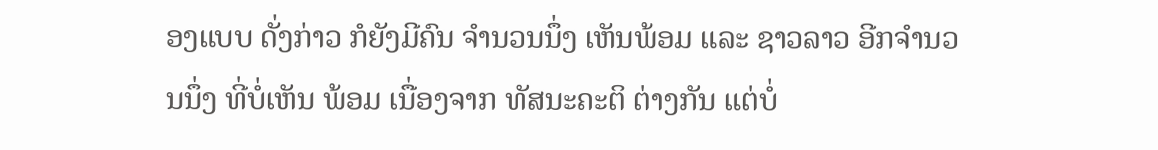ອງແບບ ດັ່ງກ່າວ ກໍຍັງມີຄົນ ຈຳນວນນຶ່ງ ເຫັນພ້ອມ ແລະ ຊາວລາວ ອີກຈຳນວນນຶ່ງ ທີ່ບໍ່ເຫັນ ພ້ອມ ເນື່ອງຈາກ ທັສນະຄະຕິ ຕ່າງກັນ ແຕ່ບໍ່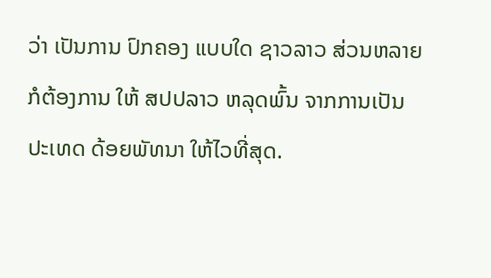ວ່າ ເປັນການ ປົກຄອງ ແບບໃດ ຊາວລາວ ສ່ວນຫລາຍ ກໍຕ້ອງການ ໃຫ້ ສປປລາວ ຫລຸດພົ້ນ ຈາກການເປັນ ປະເທດ ດ້ອຍພັທນາ ໃຫ້ໄວທີ່ສຸດ.